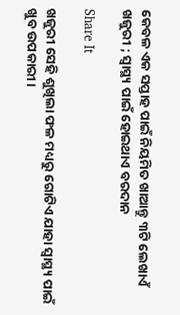କେବଳ ଏକ ସପ୍ତାହ ପାଇଁ ନିୟମିତ ଖାଆନ୍ତୁ ୩ଟି ଲେଖାଏଁ ଖଜୁରୀ ; ସ୍ୱାସ୍ଥ୍ୟ ପାଇଁ ହୋଇଥାଏ ବରଦାନ

Share It

ଖଜୁରୀ ସେହି ଶୁଖିଲା ଫଳ ମଧ୍ୟରୁ ଗୋଟିଏ ଯାହା ସ୍ୱାସ୍ଥ୍ୟ ପାଇଁ ଖୁବ ଉପକାରୀ।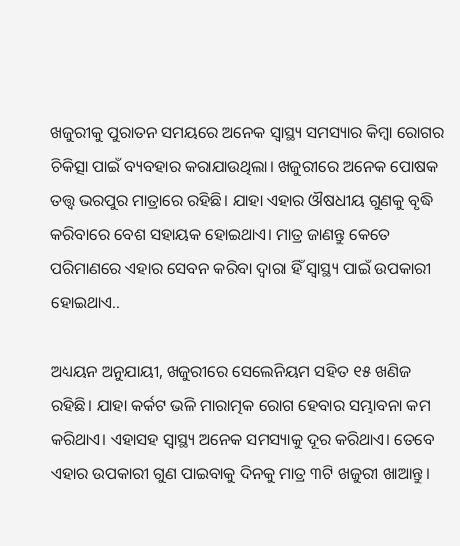ଖଜୁରୀକୁ ପୁରାତନ ସମୟରେ ଅନେକ ସ୍ୱାସ୍ଥ୍ୟ ସମସ୍ୟାର କିମ୍ବା ରୋଗର ଚିକିତ୍ସା ପାଇଁ ବ୍ୟବହାର କରାଯାଉଥିଲା। ଖଜୁରୀରେ ଅନେକ ପୋଷକ ତତ୍ତ୍ୱ ଭରପୁର ମାତ୍ରାରେ ରହିଛି। ଯାହା ଏହାର ଔଷଧୀୟ ଗୁଣକୁ ବୃଦ୍ଧି କରିବାରେ ବେଶ ସହାୟକ ହୋଇଥାଏ। ମାତ୍ର ଜାଣନ୍ତୁ କେତେ ପରିମାଣରେ ଏହାର ସେବନ କରିବା ଦ୍ୱାରା ହିଁ ସ୍ୱାସ୍ଥ୍ୟ ପାଇଁ ଉପକାରୀ ହୋଇଥାଏ..

ଅଧ୍ୟୟନ ଅନୁଯାୟୀ, ଖଜୁରୀରେ ସେଲେନିୟମ ସହିତ ୧୫ ଖଣିଜ ରହିଛି। ଯାହା କର୍କଟ ଭଳି ମାରାତ୍ମକ ରୋଗ ହେବାର ସମ୍ଭାବନା କମ କରିଥାଏ। ଏହାସହ ସ୍ୱାସ୍ଥ୍ୟ ଅନେକ ସମସ୍ୟାକୁ ଦୂର କରିଥାଏ। ତେବେ ଏହାର ଉପକାରୀ ଗୁଣ ପାଇବାକୁ ଦିନକୁ ମାତ୍ର ୩ଟି ଖଜୁରୀ ଖାଆନ୍ତୁ।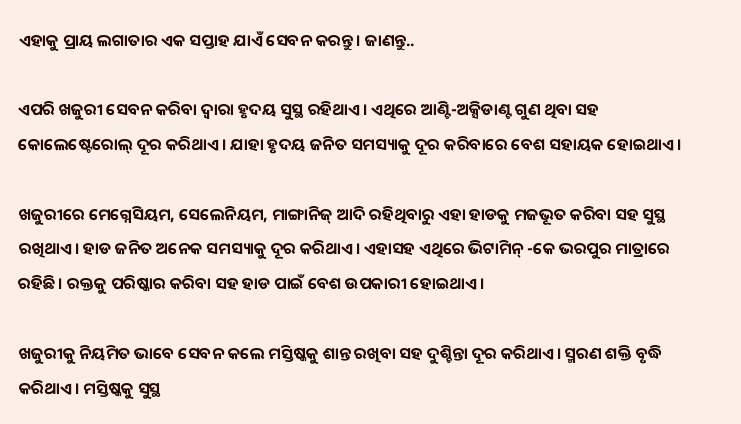ଏହାକୁ ପ୍ରାୟ ଲଗାତାର ଏକ ସପ୍ତାହ ଯାଏଁ ସେବନ କରନ୍ତୁ। ଜାଣନ୍ତୁ..

ଏପରି ଖଜୁରୀ ସେବନ କରିବା ଦ୍ୱାରା ହୃଦୟ ସୁସ୍ଥ ରହିଥାଏ। ଏଥିରେ ଆଣ୍ଟି-ଅକ୍ସିଡାଣ୍ଟ ଗୁଣ ଥିବା ସହ କୋଲେଷ୍ଟେରୋଲ୍‍ ଦୂର କରିଥାଏ। ଯାହା ହୃଦୟ ଜନିତ ସମସ୍ୟାକୁ ଦୂର କରିବାରେ ବେଶ ସହାୟକ ହୋଇଥାଏ।

ଖଜୁରୀରେ ମେଗ୍ନେସିୟମ, ସେଲେନିୟମ, ମାଙ୍ଗାନିଜ୍‍ ଆଦି ରହିଥିବାରୁ ଏହା ହାଡକୁ ମଜଭୂତ କରିବା ସହ ସୁସ୍ଥ ରଖିଥାଏ। ହାଡ ଜନିତ ଅନେକ ସମସ୍ୟାକୁ ଦୂର କରିଥାଏ। ଏହାସହ ଏଥିରେ ଭିଟାମିନ୍‍ -କେ ଭରପୁର ମାତ୍ରାରେ ରହିଛି। ରକ୍ତକୁ ପରିଷ୍କାର କରିବା ସହ ହାଡ ପାଇଁ ବେଶ ଉପକାରୀ ହୋଇଥାଏ।

ଖଜୁରୀକୁ ନିୟମିତ ଭାବେ ସେବନ କଲେ ମସ୍ତିଷ୍କକୁ ଶାନ୍ତ ରଖିବା ସହ ଦୁଶ୍ଚିନ୍ତା ଦୂର କରିଥାଏ। ସ୍ମରଣ ଶକ୍ତି ବୃଦ୍ଧି କରିଥାଏ। ମସ୍ତିଷ୍କକୁ ସୁସ୍ଥ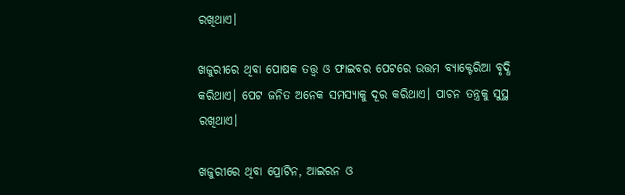ରଖିଥାଏ।

ଖଜୁରୀରେ ଥିବା ପୋଷକ ତତ୍ତ୍ୱ ଓ ଫାଇବର ପେଟରେ ଉତ୍ତମ ବ୍ୟାକ୍ଟେରିଆ ବୃଦ୍ଧି କରିଥାଏ। ପେଟ ଜନିତ ଅନେକ ସମସ୍ୟାକୁ ଦୂର କରିଥାଏ। ପାଚନ ତନ୍ତ୍ରକୁ ସୁସ୍ଥ ରଖିଥାଏ।

ଖଜୁରୀରେ ଥିବା ପ୍ରୋଟିନ, ଆଇରନ ଓ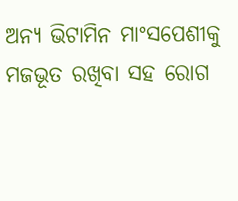ଅନ୍ୟ ଭିଟାମିନ ମାଂସପେଶୀକୁ ମଜଭୂତ ରଖିବା ସହ ରୋଗ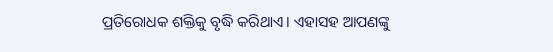ପ୍ରତିରୋଧକ ଶକ୍ତିକୁ ବୃଦ୍ଧି କରିଥାଏ। ଏହାସହ ଆପଣଙ୍କୁ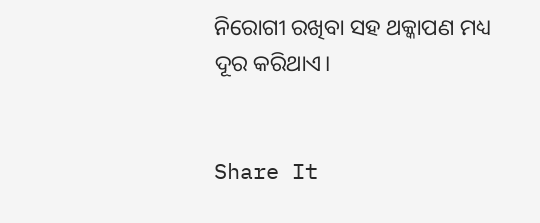ନିରୋଗୀ ରଖିବା ସହ ଥକ୍କାପଣ ମଧ୍ୟ ଦୂର କରିଥାଏ।


Share It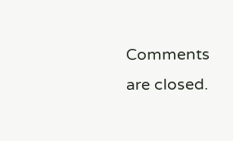Comments are closed.